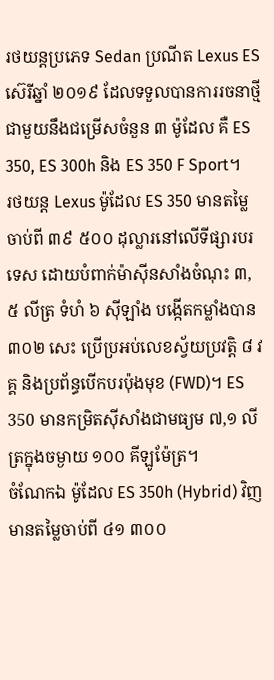រថយន្តប្រភេទ Sedan ប្រណីត Lexus ES ស៊េរីឆ្នាំ ២០១៩ ដែលទទួលបានការរចនាថ្មី ជាមួយនឹងជម្រើសចំនួន ៣ ម៉ូដែល គឺ ES 350, ES 300h និង ES 350 F Sport។
រថយន្ត Lexus ម៉ូដែល ES 350 មានតម្លៃចាប់ពី ៣៩ ៥០០ ដុល្លារនៅលើទីផ្សារបរទេស ដោយបំពាក់ម៉ាស៊ីនសាំងចំណុះ ៣,៥ លីត្រ ទំហំ ៦ ស៊ីឡាំង បង្កើតកម្លាំងបាន ៣០២ សេះ ប្រើប្រអប់លេខស្វ័យប្រវត្តិ ៨ វគ្គ និងប្រព័ន្ធបើកបរប៉ុងមុខ (FWD)។ ES 350 មានកម្រិតស៊ីសាំងជាមធ្យម ៧,១ លីត្រក្នុងចម្ងាយ ១០០ គីឡូម៉ែត្រ។
ចំណែកឯ ម៉ូដែល ES 350h (Hybrid) វិញមានតម្លៃចាប់ពី ៤១ ៣០០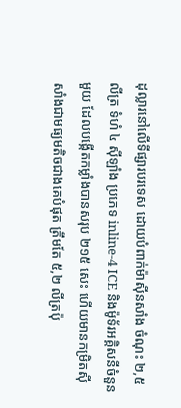ដុល្លារនៅលើទីផ្សារបរទេស ដោយបំពាក់ម៉ាស៊ីនសាំង ចំណុះ ២,៥ លីត្រ ទំហំ ៤ ស៊ីឡាំង ប្រភេទ inline-4 ICE និងម៉ូទ័រអគ្គិសនីចំនួនមួយ ដែលបង្កើតកម្លាំងបានសរុប ២១៥ សេះ ហើយមានកម្រិតស៊ីសាំងជាមធ្យមតិចជាងគេបំផុត ត្រឹមតែ ៥,២ លីត្រប៉ុ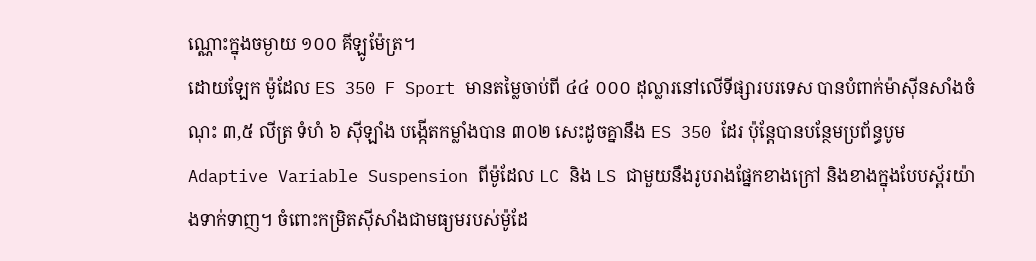ណ្ណោះក្នុងចម្ងាយ ១០០ គីឡូម៉ែត្រ។
ដោយឡែក ម៉ូដែល ES 350 F Sport មានតម្លៃចាប់ពី ៤៤ ០០០ ដុល្លារនៅលើទីផ្សារបរទេស បានបំពាក់ម៉ាស៊ីនសាំងចំណុះ ៣,៥ លីត្រ ទំហំ ៦ ស៊ីឡាំង បង្កើតកម្លាំងបាន ៣០២ សេះដូចគ្នានឹង ES 350 ដែរ ប៉ុន្តែបានបន្ថែមប្រព័ន្ធបូម Adaptive Variable Suspension ពីម៉ូដែល LC និង LS ជាមួយនឹងរូបរាងផ្នែកខាងក្រៅ និងខាងក្នុងបែបស្ព័រយ៉ាងទាក់ទាញ។ ចំពោះកម្រិតស៊ីសាំងជាមធ្យមរបស់ម៉ូដែ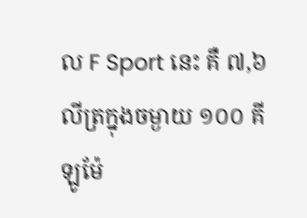ល F Sport នេះ គឺ ៧,៦ លីត្រក្នុងចម្ងាយ ១០០ គីឡូម៉ែ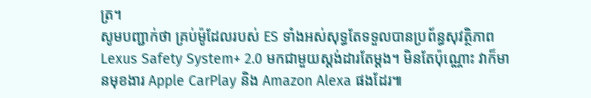ត្រ។
សូមបញ្ជាក់ថា គ្រប់ម៉ូដែលរបស់ ES ទាំងអស់សុទ្ធតែទទួលបានប្រព័ន្ធសុវត្ថិភាព Lexus Safety System+ 2.0 មកជាមួយស្តង់ដារតែម្ដង។ មិនតែប៉ុណ្ណោះ វាក៏មានមុខងារ Apple CarPlay និង Amazon Alexa ផងដែរ៕